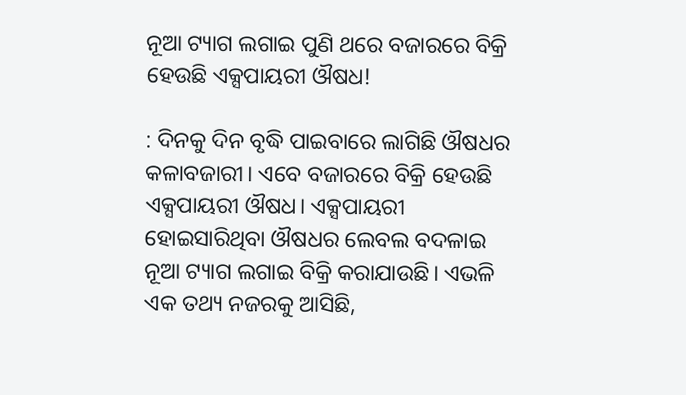ନୂଆ ଟ୍ୟାଗ ଲଗାଇ ପୁଣି ଥରେ ବଜାରରେ ବିକ୍ରି ହେଉଛି ଏକ୍ସପାୟରୀ ଔଷଧ!

: ଦିନକୁ ଦିନ ବୃଦ୍ଧି ପାଇବାରେ ଲାଗିଛି ଔଷଧର କଳାବଜାରୀ। ଏବେ ବଜାରରେ ବିକ୍ରି ହେଉଛି ଏକ୍ସପାୟରୀ ଔଷଧ। ଏକ୍ସପାୟରୀ ହୋଇସାରିଥିବା ଔଷଧର ଲେବଲ ବଦଳାଇ ନୂଆ ଟ୍ୟାଗ ଲଗାଇ ବିକ୍ରି କରାଯାଉଛି। ଏଭଳି ଏକ ତଥ୍ୟ ନଜରକୁ ଆସିଛି,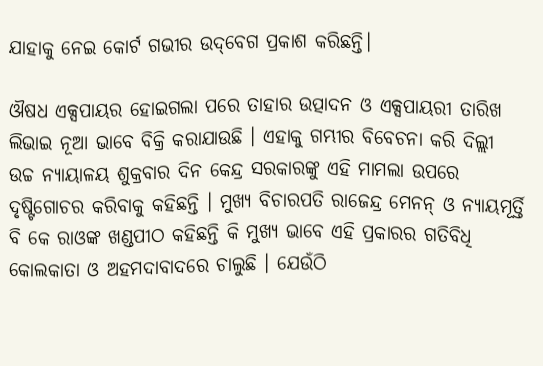ଯାହାକୁ ନେଇ କୋର୍ଟ ଗଭୀର ଉଦ୍‌ବେଗ ପ୍ରକାଶ କରିଛନ୍ତି।

ଔଷଧ ଏକ୍ସପାୟର ହୋଇଗଲା ପରେ ତାହାର ଉତ୍ପାଦନ ଓ ଏକ୍ସପାୟରୀ ତାରିଖ ଲିଭାଇ ନୂଆ ଭାବେ ବିକ୍ରି କରାଯାଉଛି । ଏହାକୁ ଗମ୍ଭୀର ବିବେଚନା କରି ଦିଲ୍ଲୀ ଉଚ୍ଚ ନ୍ୟାୟାଳୟ ଶୁକ୍ରବାର ଦିନ କେନ୍ଦ୍ର ସରକାରଙ୍କୁ ଏହି ମାମଲା ଉପରେ ଦୃଷ୍ଟିଗୋଚର କରିବାକୁ କହିଛନ୍ତି । ମୁଖ୍ୟ ବିଚାରପତି ରାଜେନ୍ଦ୍ର ମେନନ୍ ଓ ନ୍ୟାୟମୂର୍ତ୍ତି ବି କେ ରାଓଙ୍କ ଖଣ୍ଡପୀଠ କହିଛନ୍ତି କି ମୁଖ୍ୟ ଭାବେ ଏହି ପ୍ରକାରର ଗତିବିଧି କୋଲକାତା ଓ ଅହମଦାବାଦରେ ଚାଲୁଛି । ଯେଉଁଠି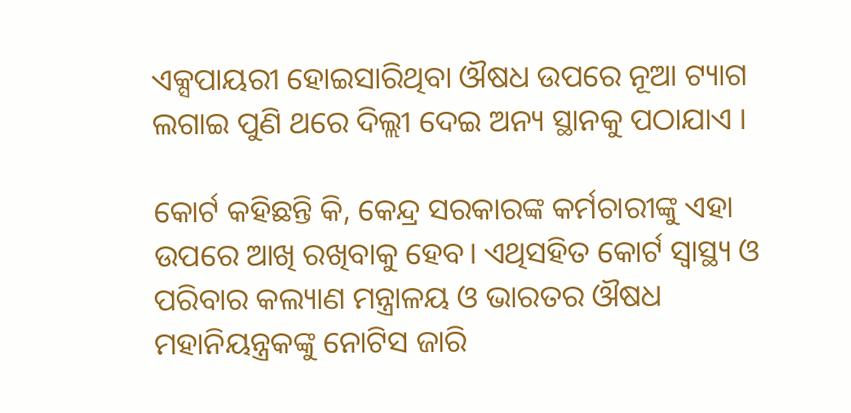ଏକ୍ସପାୟରୀ ହୋଇସାରିଥିବା ଔଷଧ ଉପରେ ନୂଆ ଟ୍ୟାଗ ଲଗାଇ ପୁଣି ଥରେ ଦିଲ୍ଲୀ ଦେଇ ଅନ୍ୟ ସ୍ଥାନକୁ ପଠାଯାଏ ।

କୋର୍ଟ କହିଛନ୍ତି କି, କେନ୍ଦ୍ର ସରକାରଙ୍କ କର୍ମଚାରୀଙ୍କୁ ଏହା ଉପରେ ଆଖି ରଖିବାକୁ ହେବ। ଏଥିସହିତ କୋର୍ଟ ସ୍ୱାସ୍ଥ୍ୟ ଓ ପରିବାର କଲ୍ୟାଣ ମନ୍ତ୍ରାଳୟ ଓ ଭାରତର ଔଷଧ ମହାନିୟନ୍ତ୍ରକଙ୍କୁ ନୋଟିସ ଜାରି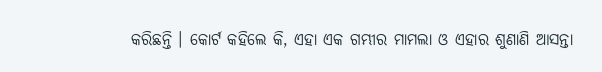କରିଛନ୍ତି । କୋର୍ଟ କହିଲେ କି, ଏହା ଏକ ଗମ୍ଭୀର ମାମଲା ଓ ଏହାର ଶୁଣାଣି ଆସନ୍ତା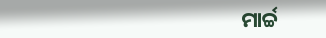ମାର୍ଚ୍ଚ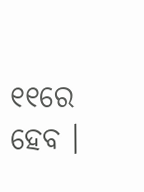୧୧ରେ ହେବ ।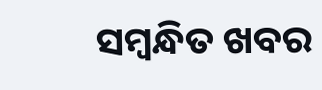ସମ୍ବନ୍ଧିତ ଖବର